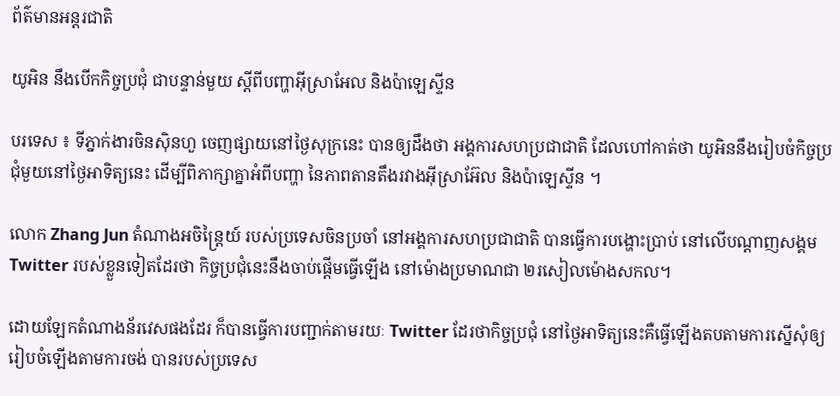ព័ត៌មានអន្តរជាតិ

យូអិន នឹងបើកកិច្ចប្រជុំ ជាបន្ទាន់មួយ ស្តីពីបញ្ហាអ៊ីស្រាអែល និងប៉ាឡេស្ទីន

បរទេស ៖ ទីភ្នាក់ងារចិនស៊ិនហួ ចេញផ្សាយនៅថ្ងៃសុក្រនេះ បានឲ្យដឹងថា អង្គការសហប្រជាជាតិ ដែលហៅកាត់ថា យូអិននឹងរៀបចំកិច្ចប្រជុំមួយនៅថ្ងៃអាទិត្យនេះ ដើម្បីពិភាក្សាគ្នាអំពីបញ្ហា នៃភាពតានតឹងរវាងអ៊ីស្រាអ៊ែល និងប៉ាឡេស្ទីន ។

លោក Zhang Jun តំណាងអចិន្ត្រៃយ៍ របស់ប្រទេសចិនប្រចាំ នៅអង្គការសហប្រជាជាតិ បានធ្វើការបង្ហោះប្រាប់ នៅលើបណ្តាញសង្គម Twitter របស់ខ្លួនទៀតដែរថា កិច្ចប្រជុំនេះនឹងចាប់ផ្តើមធ្វើឡើង នៅម៉ោងប្រមាណជា ២រសៀលម៉ោងសកល។

ដោយឡែកតំណាងន័រវេសផងដែរ ក៏បានធ្វើការបញ្ជាក់តាមរយៈ Twitter ដែរថាកិច្ចប្រជុំ នៅថ្ងៃអាទិត្យនេះគឺធ្វើឡើងតបតាមការស្នើសុំឲ្យរៀបចំឡើងតាមការចង់ បានរបស់ប្រទេស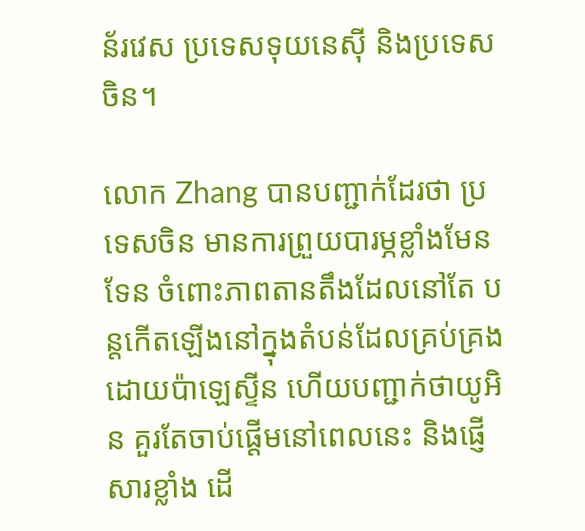ន័រវេស ប្រទេសទុយនេស៊ី និងប្រទេសចិន។

លោក Zhang បានបញ្ជាក់ដែរថា ប្រទេសចិន មានការព្រួយបារម្ភខ្លាំងមែនទែន ចំពោះភាពតានតឹងដែលនៅតែ បន្តកើតឡើងនៅក្នុងតំបន់ដែលគ្រប់គ្រងដោយប៉ាឡេស្ទីន ហើយបញ្ជាក់ថាយូអិន គួរតែចាប់ផ្តើមនៅពេលនេះ និងផ្ញើសារខ្លាំង ដើ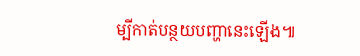ម្បីកាត់បន្ថយបញ្ហានេះឡើង៕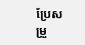ប្រែសម្រួ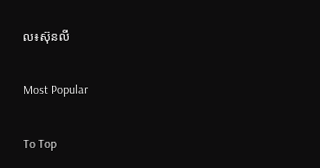ល៖ស៊ុនលី

Most Popular

To Top